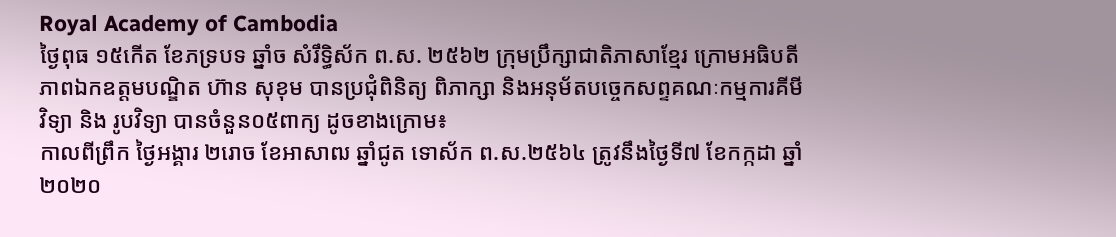Royal Academy of Cambodia
ថ្ងៃពុធ ១៥កើត ខែភទ្របទ ឆ្នាំច សំរឹទ្ធិស័ក ព.ស. ២៥៦២ ក្រុមប្រឹក្សាជាតិភាសាខ្មែរ ក្រោមអធិបតីភាពឯកឧត្តមបណ្ឌិត ហ៊ាន សុខុម បានប្រជុំពិនិត្យ ពិភាក្សា និងអនុម័តបច្ចេកសព្ទគណៈកម្មការគីមីវិទ្យា និង រូបវិទ្យា បានចំនួន០៥ពាក្យ ដូចខាងក្រោម៖
កាលពីព្រឹក ថ្ងៃអង្គារ ២រោច ខែអាសាឍ ឆ្នាំជូត ទោស័ក ព.ស.២៥៦៤ ត្រូវនឹងថ្ងៃទី៧ ខែកក្កដា ឆ្នាំ២០២០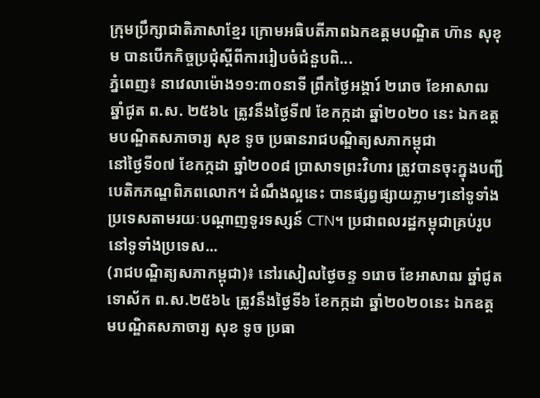ក្រុមប្រឹក្សាជាតិភាសាខ្មែរ ក្រោមអធិបតីភាពឯកឧត្តមបណ្ឌិត ហ៊ាន សុខុម បានបើកកិច្ចប្រជុំស្ដីពីការរៀបចំជំនួបពិ...
ភ្នំពេញ៖ នាវេលាម៉ោង១១:៣០នាទី ព្រឹកថ្ងៃអង្គារ៍ ២រោច ខែអាសាឍ ឆ្នាំជូត ព.ស. ២៥៦៤ ត្រូវនឹងថ្ងៃទី៧ ខែកក្កដា ឆ្នាំ២០២០ នេះ ឯកឧត្ដមបណ្ឌិតសភាចារ្យ សុខ ទូច ប្រធានរាជបណ្ឌិត្យសភាកម្ពុជា
នៅថ្ងៃទី០៧ ខែកក្កដា ឆ្នាំ២០០៨ ប្រាសាទព្រះវិហារ ត្រូវបានចុះក្នុងបញ្ជីបេតិកភណ្ឌពិភពលោក។ ដំណឹងល្អនេះ បានផ្សព្វផ្សាយភ្លាមៗនៅទូទាំង ប្រទេសតាមរយៈបណ្ដាញទូរទស្សន៍ CTN។ ប្រជាពលរដ្ឋកម្ពុជាគ្រប់រូបនៅទូទាំងប្រទេស...
(រាជបណ្ឌិត្យសភាកម្ពុជា)៖ នៅរសៀលថ្ងៃចន្ទ ១រោច ខែអាសាឍ ឆ្នាំជូត ទោស័ក ព.ស.២៥៦៤ ត្រូវនឹងថ្ងៃទី៦ ខែកក្កដា ឆ្នាំ២០២០នេះ ឯកឧត្តមបណ្ឌិតសភាចារ្យ សុខ ទូច ប្រធា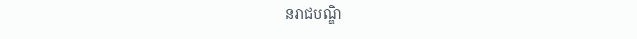នរាជបណ្ឌិ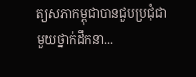ត្យសភាកម្ពុជាបានជួបប្រជុំជាមួយថ្នាក់ដឹកនា...